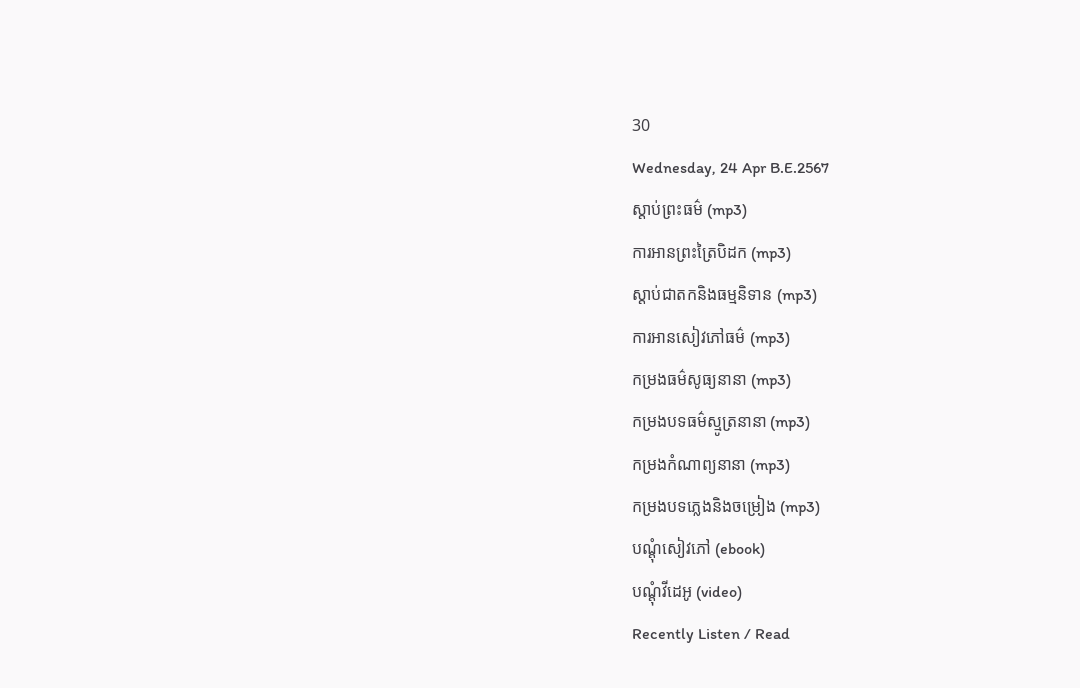30
Wednesday, 24 Apr B.E.2567
ស្តាប់ព្រះធម៌ (mp3)
ការអានព្រះត្រៃបិដក (mp3)
ស្តាប់ជាតកនិងធម្មនិទាន (mp3)
ការអានសៀវភៅធម៌ (mp3)
កម្រងធម៌សូធ្យនានា (mp3)
កម្រងបទធម៌ស្មូត្រនានា (mp3)
កម្រងកំណាព្យនានា (mp3)
កម្រងបទភ្លេងនិងចម្រៀង (mp3)
បណ្តុំសៀវភៅ (ebook)
បណ្តុំវីដេអូ (video)
Recently Listen / Read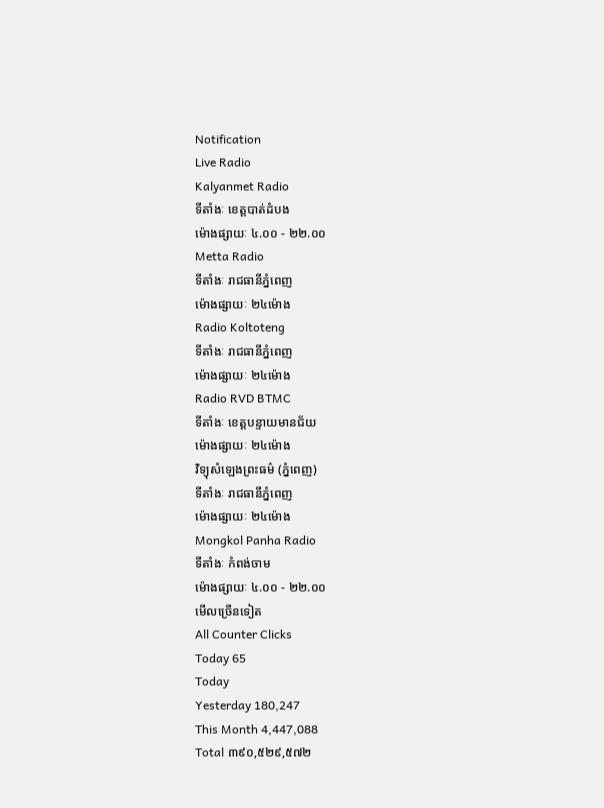Notification
Live Radio
Kalyanmet Radio
ទីតាំងៈ ខេត្តបាត់ដំបង
ម៉ោងផ្សាយៈ ៤.០០ - ២២.០០
Metta Radio
ទីតាំងៈ រាជធានីភ្នំពេញ
ម៉ោងផ្សាយៈ ២៤ម៉ោង
Radio Koltoteng
ទីតាំងៈ រាជធានីភ្នំពេញ
ម៉ោងផ្សាយៈ ២៤ម៉ោង
Radio RVD BTMC
ទីតាំងៈ ខេត្តបន្ទាយមានជ័យ
ម៉ោងផ្សាយៈ ២៤ម៉ោង
វិទ្យុសំឡេងព្រះធម៌ (ភ្នំពេញ)
ទីតាំងៈ រាជធានីភ្នំពេញ
ម៉ោងផ្សាយៈ ២៤ម៉ោង
Mongkol Panha Radio
ទីតាំងៈ កំពង់ចាម
ម៉ោងផ្សាយៈ ៤.០០ - ២២.០០
មើលច្រើនទៀត
All Counter Clicks
Today 65
Today
Yesterday 180,247
This Month 4,447,088
Total ៣៩០,៥២៩,៥៧២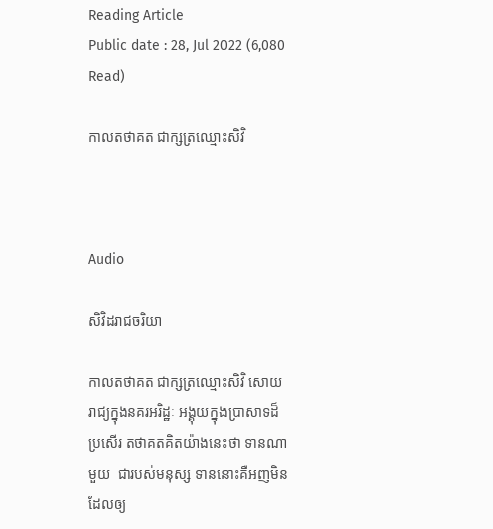Reading Article
Public date : 28, Jul 2022 (6,080 Read)

កាលតថាគត ជាក្សត្រឈ្មោះសិវិ



Audio

សិវិដរាជចរិយា

កាលតថាគត ជាក្សត្រឈ្មោះសិវិ សោយរាជ្យក្នុងនគរអរិដ្ឋៈ អង្គុយក្នុងប្រាសាទដ៏ប្រសើរ តថាគតគិតយ៉ាងនេះថា ទានណាមួយ  ជារបស់មនុស្ស ទាននោះគឺអញមិនដែលឲ្យ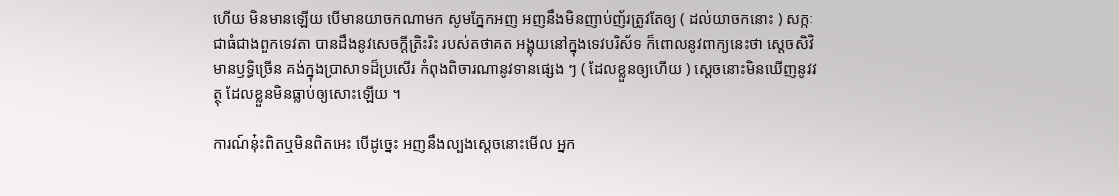ហើយ មិនមានឡើយ បើមានយាចកណាមក សូមភ្នែកអញ អញនឹងមិនញាប់ញ័រត្រូវតែឲ្យ ( ដល់យាចកនោះ ) សក្កៈជាធំជាងពួកទេវតា បានដឹងនូវសេចក្តីត្រិះរិះ របស់តថាគត អង្គុយនៅក្នុងទេវបរិស័ទ ក៏ពោលនូវពាក្យនេះថា ស្តេចសិវិមានឫទ្ធិច្រើន គង់ក្នុងប្រាសាទដ៏ប្រសើរ កំពុងពិចារណានូវទានផ្សេង ៗ ( ដែលខ្លួនឲ្យហើយ ) ស្តេចនោះមិនឃើញនូវវត្ថុ ដែលខ្លួនមិនធ្លាប់ឲ្យសោះឡើយ ។

ការណ៍នុ៎ះពិតឬមិនពិតអេះ បើដូច្នេះ អញនឹងល្បងស្តេចនោះមើល អ្នក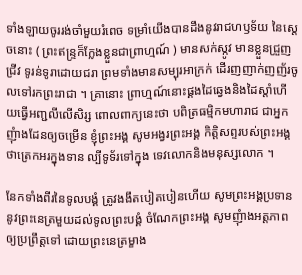ទាំងឡាយចូររង់ចាំមួយរំពេច ទម្រាំយើងបានដឹងនូវរាជហឫទ័យ នៃស្តេចនោះ ( ព្រះឥន្រ្ទក៏ក្លែងខ្លួនជាព្រាហ្មណ៍ ) មានសក់ស្កូវ មានខ្លួនជ្រួញជ្រីវ ទូរន់ទូរាដោយជរា ព្រមទាំងមានសម្បុរអាក្រក់ ដើរញញាក់ញញ័រចូលទៅរកព្រះរាជា ។ គ្រានោះ ព្រាហ្មណ៍នោះផ្គងដៃឆ្វេងនិងដៃស្តាំហើយធ្វើអញ្ជលីលើសិរ្ស ពោលពាក្យនេះថា បពិត្រធម្មិកមហារាជ ជាអ្នកញុំាងដែនឲ្យចម្រើន ខ្ញុំព្រះអង្គ សូមអង្វរព្រះអង្គ កិត្តិសព្ទរបស់ព្រះអង្គ ថាត្រេកអរក្នុងទាន ល្បីទូទ័រទៅក្នុង ទេវលោកនិងមនុស្សលោក ។

នែកទាំងពីរនៃទូលបង្គំ ត្រូវងងឹតបៀតបៀនហើយ សូមព្រះអង្គប្រទាននូវព្រះនេត្រមួយដល់ទូលព្រះបង្គំ ចំណែកព្រះអង្គ សូមញុំាងអត្តភាពឲ្យប្រព្រឹត្តទៅ ដោយព្រះនេត្រម្ខាង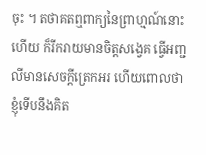ចុះ ។ តថាគតឮពាក្យនៃព្រាហ្មណ៍នោះហើយ ក៏រីករាយមានចិត្តសង្វេគ ធ្វើអញ្ជលីមានសេចក្តីត្រេកអរ ហើយពោលថា ខ្ញុំទើបនឹងគិត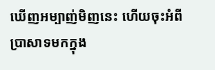ឃើញអម្បាញ់មិញនេះ ហើយចុះអំពីប្រាសាទមកក្នុង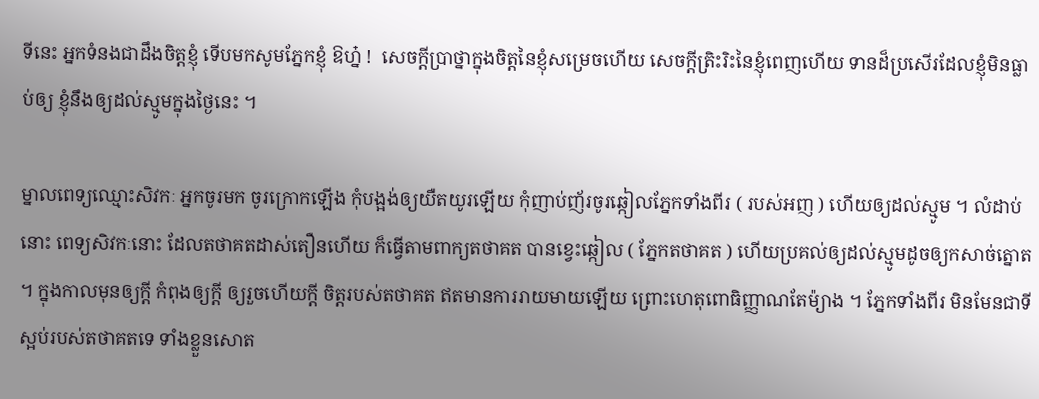ទីនេះ អ្នកទំនងជាដឹងចិត្តខ្ញុំ ទើបមកសូមភ្នែកខ្ញុំ ឱហ្ន៎ !  សេចក្តីប្រាថ្នាក្នុងចិត្តនៃខ្ញុំសម្រេចហើយ សេចក្តីត្រិះរិះនៃខ្ញុំពេញហើយ ទានដ៏ប្រសើរដែលខ្ញុំមិនធ្លាប់ឲ្យ ខ្ញុំនឹងឲ្យដល់ស្មូមក្នុងថ្ងៃនេះ ។

ម្នាលពេទ្យឈ្មោះសិវកៈ អ្នកចូរមក ចូរក្រោកឡើង កុំបង្អង់ឲ្យយឺតយូរឡើយ កុំញាប់ញ័រចូរឆ្កៀលភ្នែកទាំងពីរ ( របស់អញ ) ហើយឲ្យដល់ស្មូម ។ លំដាប់នោះ ពេទ្យសិវកៈនោះ ដែលតថាគតដាស់តឿនហើយ ក៏ធ្វើតាមពាក្យតថាគត បានខ្វេះឆ្កៀល ( ភ្នែកតថាគត ) ហើយប្រគល់ឲ្យដល់ស្មូមដូចឲ្យកសាច់ត្នោត ។ ក្នុងកាលមុនឲ្យក្តី កំពុងឲ្យក្តី ឲ្យរួចហើយក្តី ចិត្តរបស់តថាគត ឥតមានការរាយមាយឡើយ ព្រោះហេតុពោធិញ្ញាណតែម៉្យាង ។ ភ្នែកទាំងពីរ មិនមែនជាទីស្អប់របស់តថាគតទេ ទាំងខ្លួនសោត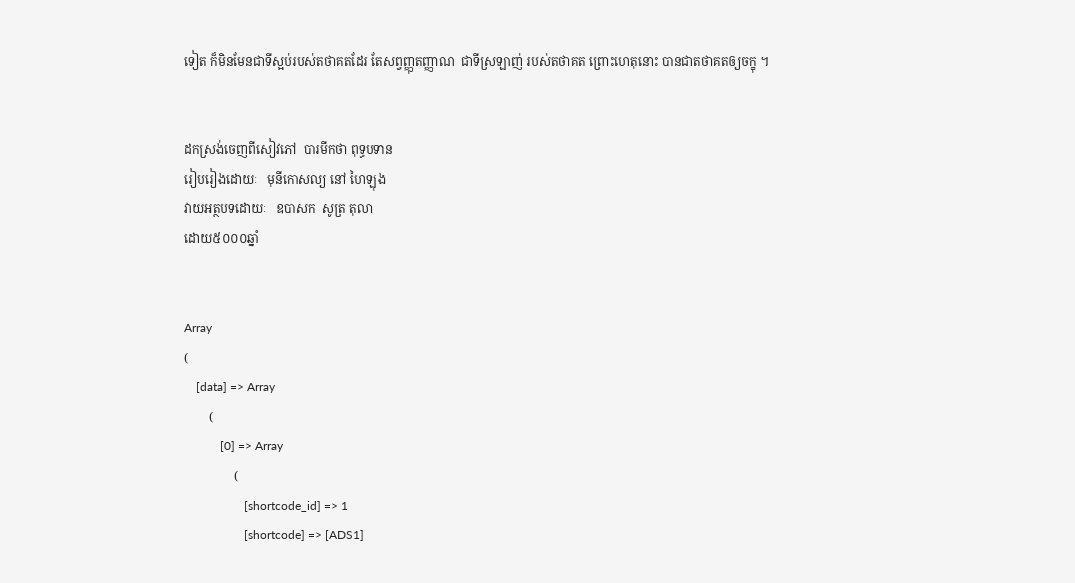ទៀត ក៏មិនមែនជាទីស្អប់របស់តថាគតដែរ តែសព្វញ្ញុតញ្ញាណ  ជាទីស្រឡាញ់ របស់តថាគត ព្រោះហេតុនោះ បានជាតថាគតឲ្យចក្ខុ ។


ដកស្រង់ចេញពីសៀវភៅ  បារមីកថា ពុទ្ធបទាន
រៀបរៀងដោយៈ   មុនីកោសល្យ នៅ ហៃឡុង
វាយអត្ថបទដោយៈ   ឧបាសក  សូត្រ តុលា
ដោយ៥០០០ឆ្នាំ


Array
(
    [data] => Array
        (
            [0] => Array
                (
                    [shortcode_id] => 1
                    [shortcode] => [ADS1]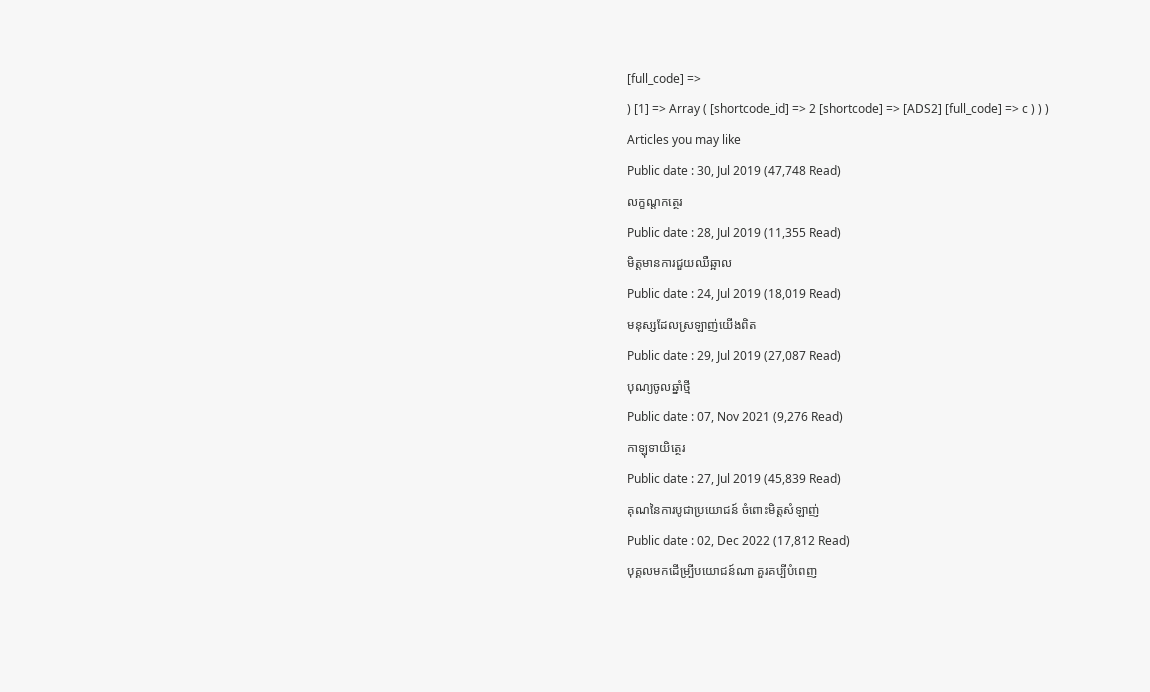[full_code] =>
) [1] => Array ( [shortcode_id] => 2 [shortcode] => [ADS2] [full_code] => c ) ) )
Articles you may like
Public date : 30, Jul 2019 (47,748 Read)
លក្ខណ្តកត្ថេរ
Public date : 28, Jul 2019 (11,355 Read)
មិត្តមានការជួយឈឺឆ្អាល
Public date : 24, Jul 2019 (18,019 Read)
មនុស្សដែលស្រឡាញ់យើងពិត
Public date : 29, Jul 2019 (27,087 Read)
បុណ្យចូលឆ្នាំថ្មី
Public date : 07, Nov 2021 (9,276 Read)
កាឡុទាយិត្ថេរ
Public date : 27, Jul 2019 (45,839 Read)
គុណនៃការបូជាប្រយោជន៍ ចំពោះមិត្តសំឡាញ់
Public date : 02, Dec 2022 (17,812 Read)
បុគ្គលមកដើម្បី្របយោជន៍ណា គួរគប្បីបំពេញ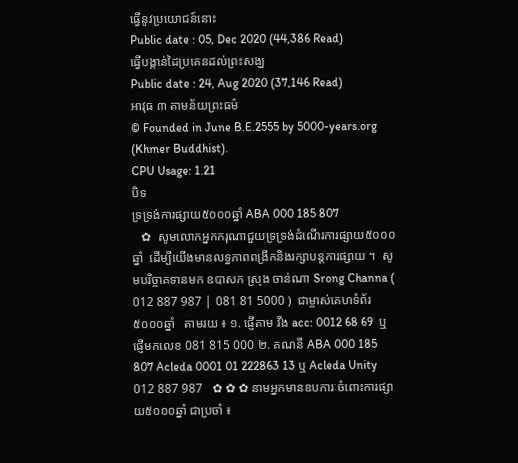ធ្វើនូវប្រយោជន៍នោះ
Public date : 05, Dec 2020 (44,386 Read)
ធ្វើបង្កាន់ដៃប្រគេនដល់ព្រះសង្ឃ
Public date : 24, Aug 2020 (37,146 Read)
អាវុធ ៣ តាមន័យព្រះធម៌
© Founded in June B.E.2555 by 5000-years.org (Khmer Buddhist).
CPU Usage: 1.21
បិទ
ទ្រទ្រង់ការផ្សាយ៥០០០ឆ្នាំ ABA 000 185 807
   ✿  សូមលោកអ្នកករុណាជួយទ្រទ្រង់ដំណើរការផ្សាយ៥០០០ឆ្នាំ  ដើម្បីយើងមានលទ្ធភាពពង្រីកនិងរក្សាបន្តការផ្សាយ ។  សូមបរិច្ចាគទានមក ឧបាសក ស្រុង ចាន់ណា Srong Channa ( 012 887 987 | 081 81 5000 )  ជាម្ចាស់គេហទំព័រ៥០០០ឆ្នាំ   តាមរយ ៖ ១. ផ្ញើតាម វីង acc: 0012 68 69  ឬផ្ញើមកលេខ 081 815 000 ២. គណនី ABA 000 185 807 Acleda 0001 01 222863 13 ឬ Acleda Unity 012 887 987   ✿ ✿ ✿ នាមអ្នកមានឧបការៈចំពោះការផ្សាយ៥០០០ឆ្នាំ ជាប្រចាំ ៖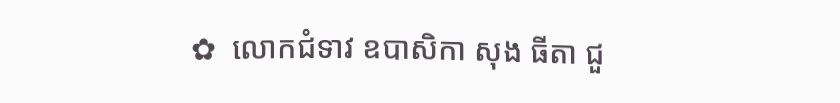✿  លោកជំទាវ ឧបាសិកា សុង ធីតា ជួ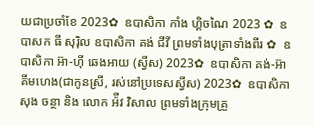យជាប្រចាំខែ 2023✿  ឧបាសិកា កាំង ហ្គិចណៃ 2023 ✿  ឧបាសក ធី សុរ៉ិល ឧបាសិកា គង់ ជីវី ព្រមទាំងបុត្រាទាំងពីរ ✿  ឧបាសិកា អ៊ា-ហុី ឆេងអាយ (ស្វីស) 2023✿  ឧបាសិកា គង់-អ៊ា គីមហេង(ជាកូនស្រី, រស់នៅប្រទេសស្វីស) 2023✿  ឧបាសិកា សុង ចន្ថា និង លោក អ៉ីវ វិសាល ព្រមទាំងក្រុមគ្រួ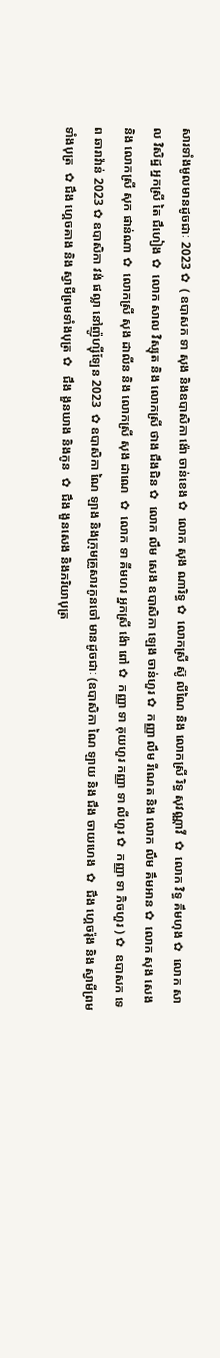សារទាំងមូលមានដូចជាៈ 2023 ✿  ( ឧបាសក ទា សុង និងឧបាសិកា ង៉ោ ចាន់ខេង ✿  លោក សុង ណារិទ្ធ ✿  លោកស្រី ស៊ូ លីណៃ និង លោកស្រី រិទ្ធ សុវណ្ណាវី  ✿  លោក វិទ្ធ គឹមហុង ✿  លោក សាល វិសិដ្ឋ អ្នកស្រី តៃ ជឹហៀង ✿  លោក សាល វិស្សុត និង លោកស្រី ថាង ជឹងជិន ✿  លោក លឹម សេង ឧបាសិកា ឡេង ចាន់ហួរ ✿  កញ្ញា លឹម រីណេត និង លោក លឹម គឹមអាន ✿  លោក សុង សេង និង លោកស្រី សុក ផាន់ណា ✿  លោកស្រី សុង ដាលីន និង លោកស្រី សុង ដាណេ  ✿  លោក ទា គីមហរ អ្នកស្រី ង៉ោ ពៅ ✿  កញ្ញា ទា គុយហួរ កញ្ញា ទា លីហួរ ✿  កញ្ញា ទា ភិចហួរ ) ✿  ឧបាសក ទេព ឆារាវ៉ាន់ 2023 ✿ ឧបាសិកា វង់ ផល្លា នៅញ៉ូហ្ស៊ីឡែន 2023  ✿ ឧបាសិកា ណៃ ឡាង និងក្រុមគ្រួសារកូនចៅ មានដូចជាៈ (ឧបាសិកា ណៃ ឡាយ និង ជឹង ចាយហេង  ✿  ជឹង ហ្គេចរ៉ុង និង ស្វាមីព្រមទាំងបុត្រ  ✿ ជឹង ហ្គេចគាង និង ស្វាមីព្រមទាំងបុត្រ ✿   ជឹង ងួនឃាង និងកូន  ✿  ជឹង ងួនសេង និងភរិយាបុត្រ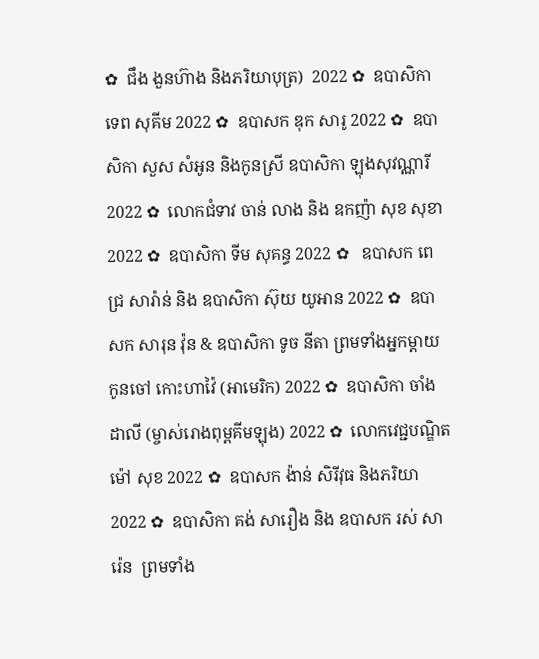✿  ជឹង ងួនហ៊ាង និងភរិយាបុត្រ)  2022 ✿  ឧបាសិកា ទេព សុគីម 2022 ✿  ឧបាសក ឌុក សារូ 2022 ✿  ឧបាសិកា សួស សំអូន និងកូនស្រី ឧបាសិកា ឡុងសុវណ្ណារី 2022 ✿  លោកជំទាវ ចាន់ លាង និង ឧកញ៉ា សុខ សុខា 2022 ✿  ឧបាសិកា ទីម សុគន្ធ 2022 ✿   ឧបាសក ពេជ្រ សារ៉ាន់ និង ឧបាសិកា ស៊ុយ យូអាន 2022 ✿  ឧបាសក សារុន វ៉ុន & ឧបាសិកា ទូច នីតា ព្រមទាំងអ្នកម្តាយ កូនចៅ កោះហាវ៉ៃ (អាមេរិក) 2022 ✿  ឧបាសិកា ចាំង ដាលី (ម្ចាស់រោងពុម្ពគីមឡុង) 2022 ✿  លោកវេជ្ជបណ្ឌិត ម៉ៅ សុខ 2022 ✿  ឧបាសក ង៉ាន់ សិរីវុធ និងភរិយា 2022 ✿  ឧបាសិកា គង់ សារឿង និង ឧបាសក រស់ សារ៉េន  ព្រមទាំង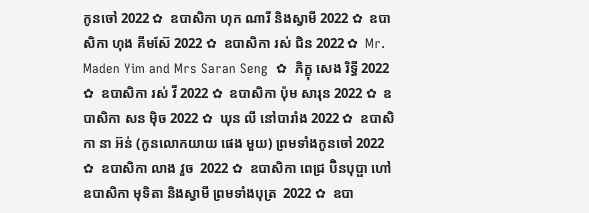កូនចៅ 2022 ✿  ឧបាសិកា ហុក ណារី និងស្វាមី 2022 ✿  ឧបាសិកា ហុង គីមស៊ែ 2022 ✿  ឧបាសិកា រស់ ជិន 2022 ✿  Mr. Maden Yim and Mrs Saran Seng  ✿  ភិក្ខុ សេង រិទ្ធី 2022 ✿  ឧបាសិកា រស់ វី 2022 ✿  ឧបាសិកា ប៉ុម សារុន 2022 ✿  ឧបាសិកា សន ម៉ិច 2022 ✿  ឃុន លី នៅបារាំង 2022 ✿  ឧបាសិកា នា អ៊ន់ (កូនលោកយាយ ផេង មួយ) ព្រមទាំងកូនចៅ 2022 ✿  ឧបាសិកា លាង វួច  2022 ✿  ឧបាសិកា ពេជ្រ ប៊ិនបុប្ផា ហៅឧបាសិកា មុទិតា និងស្វាមី ព្រមទាំងបុត្រ  2022 ✿  ឧបា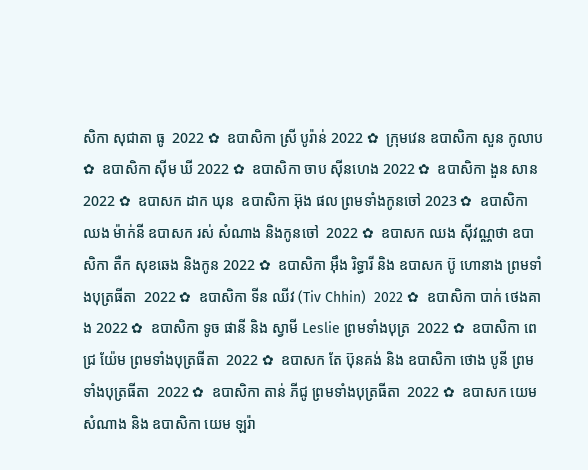សិកា សុជាតា ធូ  2022 ✿  ឧបាសិកា ស្រី បូរ៉ាន់ 2022 ✿  ក្រុមវេន ឧបាសិកា សួន កូលាប ✿  ឧបាសិកា ស៊ីម ឃី 2022 ✿  ឧបាសិកា ចាប ស៊ីនហេង 2022 ✿  ឧបាសិកា ងួន សាន 2022 ✿  ឧបាសក ដាក ឃុន  ឧបាសិកា អ៊ុង ផល ព្រមទាំងកូនចៅ 2023 ✿  ឧបាសិកា ឈង ម៉ាក់នី ឧបាសក រស់ សំណាង និងកូនចៅ  2022 ✿  ឧបាសក ឈង សុីវណ្ណថា ឧបាសិកា តឺក សុខឆេង និងកូន 2022 ✿  ឧបាសិកា អុឹង រិទ្ធារី និង ឧបាសក ប៊ូ ហោនាង ព្រមទាំងបុត្រធីតា  2022 ✿  ឧបាសិកា ទីន ឈីវ (Tiv Chhin)  2022 ✿  ឧបាសិកា បាក់ ថេងគាង 2022 ✿  ឧបាសិកា ទូច ផានី និង ស្វាមី Leslie ព្រមទាំងបុត្រ  2022 ✿  ឧបាសិកា ពេជ្រ យ៉ែម ព្រមទាំងបុត្រធីតា  2022 ✿  ឧបាសក តែ ប៊ុនគង់ និង ឧបាសិកា ថោង បូនី ព្រមទាំងបុត្រធីតា  2022 ✿  ឧបាសិកា តាន់ ភីជូ ព្រមទាំងបុត្រធីតា  2022 ✿  ឧបាសក យេម សំណាង និង ឧបាសិកា យេម ឡរ៉ា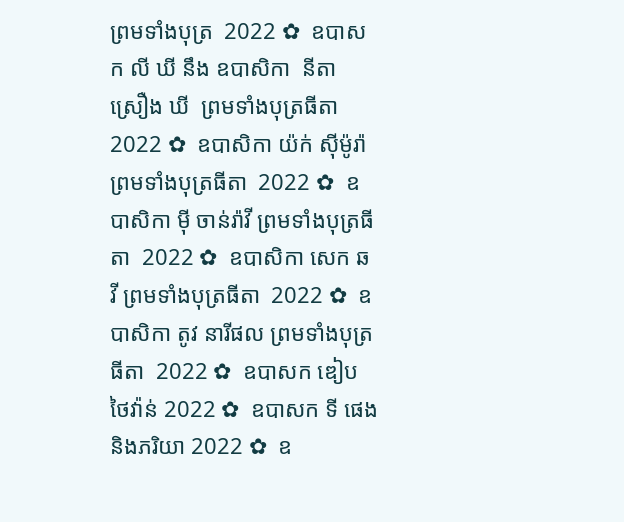ព្រមទាំងបុត្រ  2022 ✿  ឧបាសក លី ឃី នឹង ឧបាសិកា  នីតា ស្រឿង ឃី  ព្រមទាំងបុត្រធីតា  2022 ✿  ឧបាសិកា យ៉ក់ សុីម៉ូរ៉ា ព្រមទាំងបុត្រធីតា  2022 ✿  ឧបាសិកា មុី ចាន់រ៉ាវី ព្រមទាំងបុត្រធីតា  2022 ✿  ឧបាសិកា សេក ឆ វី ព្រមទាំងបុត្រធីតា  2022 ✿  ឧបាសិកា តូវ នារីផល ព្រមទាំងបុត្រធីតា  2022 ✿  ឧបាសក ឌៀប ថៃវ៉ាន់ 2022 ✿  ឧបាសក ទី ផេង និងភរិយា 2022 ✿  ឧ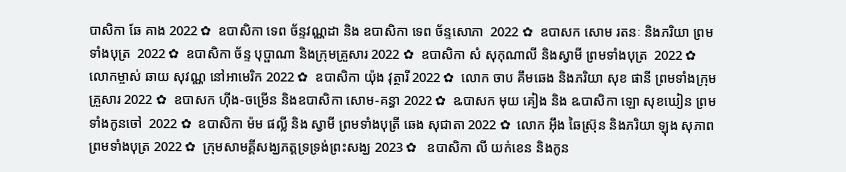បាសិកា ឆែ គាង 2022 ✿  ឧបាសិកា ទេព ច័ន្ទវណ្ណដា និង ឧបាសិកា ទេព ច័ន្ទសោភា  2022 ✿  ឧបាសក សោម រតនៈ និងភរិយា ព្រមទាំងបុត្រ  2022 ✿  ឧបាសិកា ច័ន្ទ បុប្ផាណា និងក្រុមគ្រួសារ 2022 ✿  ឧបាសិកា សំ សុកុណាលី និងស្វាមី ព្រមទាំងបុត្រ  2022 ✿  លោកម្ចាស់ ឆាយ សុវណ្ណ នៅអាមេរិក 2022 ✿  ឧបាសិកា យ៉ុង វុត្ថារី 2022 ✿  លោក ចាប គឹមឆេង និងភរិយា សុខ ផានី ព្រមទាំងក្រុមគ្រួសារ 2022 ✿  ឧបាសក ហ៊ីង-ចម្រើន និងឧបាសិកា សោម-គន្ធា 2022 ✿  ឩបាសក មុយ គៀង និង ឩបាសិកា ឡោ សុខឃៀន ព្រមទាំងកូនចៅ  2022 ✿  ឧបាសិកា ម៉ម ផល្លី និង ស្វាមី ព្រមទាំងបុត្រី ឆេង សុជាតា 2022 ✿  លោក អ៊ឹង ឆៃស្រ៊ុន និងភរិយា ឡុង សុភាព ព្រមទាំងបុត្រ 2022 ✿  ក្រុមសាមគ្គីសង្ឃភត្តទ្រទ្រង់ព្រះសង្ឃ 2023 ✿   ឧបាសិកា លី យក់ខេន និងកូន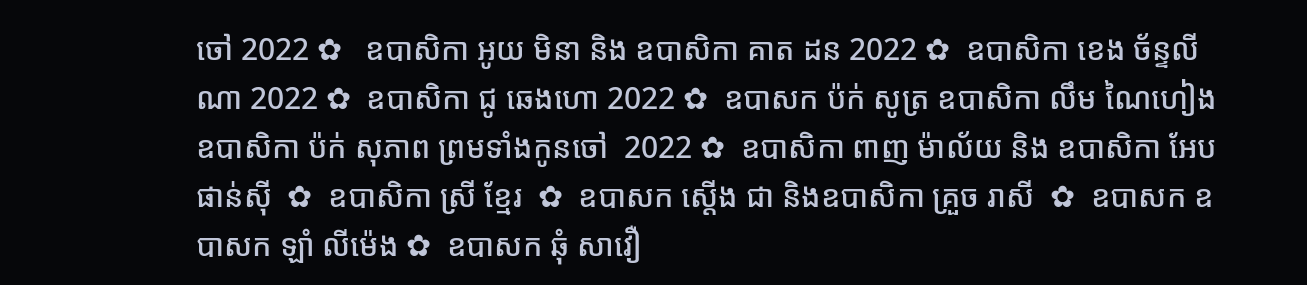ចៅ 2022 ✿   ឧបាសិកា អូយ មិនា និង ឧបាសិកា គាត ដន 2022 ✿  ឧបាសិកា ខេង ច័ន្ទលីណា 2022 ✿  ឧបាសិកា ជូ ឆេងហោ 2022 ✿  ឧបាសក ប៉ក់ សូត្រ ឧបាសិកា លឹម ណៃហៀង ឧបាសិកា ប៉ក់ សុភាព ព្រមទាំងកូនចៅ  2022 ✿  ឧបាសិកា ពាញ ម៉ាល័យ និង ឧបាសិកា អែប ផាន់ស៊ី  ✿  ឧបាសិកា ស្រី ខ្មែរ  ✿  ឧបាសក ស្តើង ជា និងឧបាសិកា គ្រួច រាសី  ✿  ឧបាសក ឧបាសក ឡាំ លីម៉េង ✿  ឧបាសក ឆុំ សាវឿ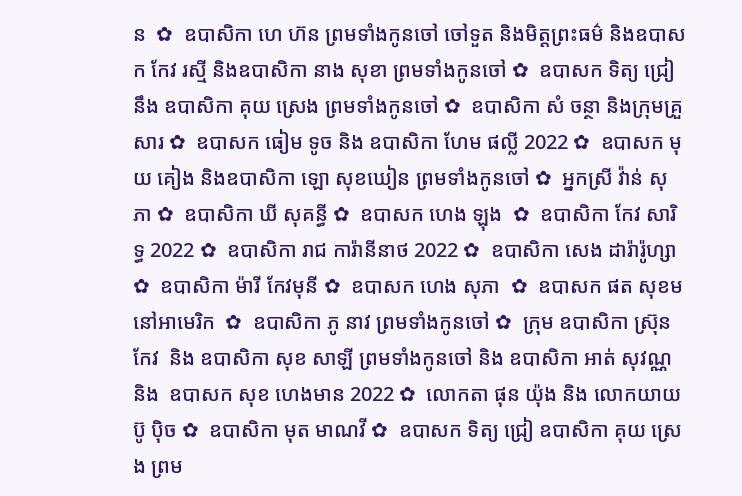ន  ✿  ឧបាសិកា ហេ ហ៊ន ព្រមទាំងកូនចៅ ចៅទួត និងមិត្តព្រះធម៌ និងឧបាសក កែវ រស្មី និងឧបាសិកា នាង សុខា ព្រមទាំងកូនចៅ ✿  ឧបាសក ទិត្យ ជ្រៀ នឹង ឧបាសិកា គុយ ស្រេង ព្រមទាំងកូនចៅ ✿  ឧបាសិកា សំ ចន្ថា និងក្រុមគ្រួសារ ✿  ឧបាសក ធៀម ទូច និង ឧបាសិកា ហែម ផល្លី 2022 ✿  ឧបាសក មុយ គៀង និងឧបាសិកា ឡោ សុខឃៀន ព្រមទាំងកូនចៅ ✿  អ្នកស្រី វ៉ាន់ សុភា ✿  ឧបាសិកា ឃី សុគន្ធី ✿  ឧបាសក ហេង ឡុង  ✿  ឧបាសិកា កែវ សារិទ្ធ 2022 ✿  ឧបាសិកា រាជ ការ៉ានីនាថ 2022 ✿  ឧបាសិកា សេង ដារ៉ារ៉ូហ្សា ✿  ឧបាសិកា ម៉ារី កែវមុនី ✿  ឧបាសក ហេង សុភា  ✿  ឧបាសក ផត សុខម នៅអាមេរិក  ✿  ឧបាសិកា ភូ នាវ ព្រមទាំងកូនចៅ ✿  ក្រុម ឧបាសិកា ស្រ៊ុន កែវ  និង ឧបាសិកា សុខ សាឡី ព្រមទាំងកូនចៅ និង ឧបាសិកា អាត់ សុវណ្ណ និង  ឧបាសក សុខ ហេងមាន 2022 ✿  លោកតា ផុន យ៉ុង និង លោកយាយ ប៊ូ ប៉ិច ✿  ឧបាសិកា មុត មាណវី ✿  ឧបាសក ទិត្យ ជ្រៀ ឧបាសិកា គុយ ស្រេង ព្រម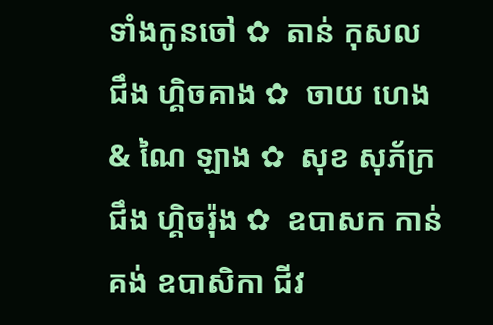ទាំងកូនចៅ ✿  តាន់ កុសល  ជឹង ហ្គិចគាង ✿  ចាយ ហេង & ណៃ ឡាង ✿  សុខ សុភ័ក្រ ជឹង ហ្គិចរ៉ុង ✿  ឧបាសក កាន់ គង់ ឧបាសិកា ជីវ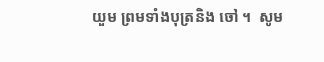យួម ព្រមទាំងបុត្រនិង ចៅ ។  សូម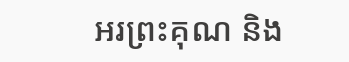អរព្រះគុណ និង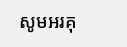សូមអរគុ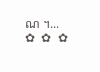ណ ។...       ✿  ✿  ✿